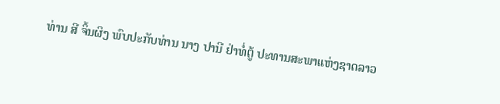ທ່ານ ສີ ຈິ້ນຜິງ ພົບປະກັບທ່ານ ນາງ ປານີ ຢ່າທໍ່ຕູ້ ປະທານສະພາແຫ່ງຊາດລາວ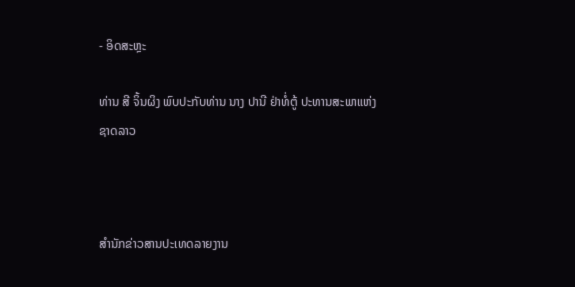- ອິດສະຫຼະ

ທ່ານ ສີ ຈິ້ນຜິງ ພົບປະກັບທ່ານ ນາງ ປານີ ຢ່າທໍ່ຕູ້ ປະທານສະພາແຫ່ງຊາດລາວ



ສຳນັກຂ່າວສານປະເທດລາຍງານ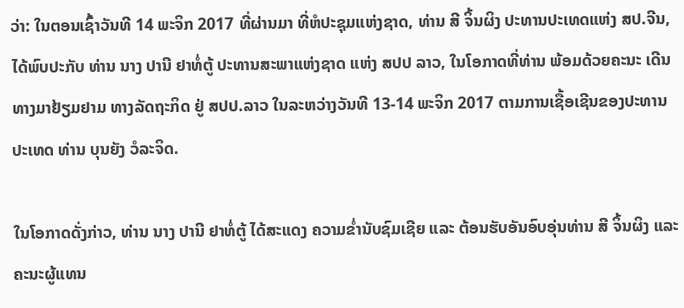ວ່າ: ໃນຕອນເຊົ້າວັນທີ 14 ພະຈິກ 2017 ທີ່ຜ່ານມາ ທີ່ຫໍປະຊຸມແຫ່ງຊາດ, ທ່ານ ສີ ຈິ້ນຜິງ ປະທານປະເທດແຫ່ງ ສປ.ຈີນ, ໄດ້ພົບປະກັບ ທ່ານ ນາງ ປານີ ຢາທໍ່ຕູ້ ປະທານສະພາແຫ່ງຊາດ ແຫ່ງ ສປປ ລາວ, ໃນໂອກາດທີ່ທ່ານ ພ້ອມດ້ວຍຄະນະ ເດີນທາງມາຢ້ຽມຢາມ ທາງລັດຖະກິດ ຢູ່ ສປປ.ລາວ ໃນລະຫວ່າງວັນທີ 13-14 ພະຈິກ 2017 ຕາມການເຊື້ອເຊີນຂອງປະທານປະເທດ ທ່ານ ບຸນຍັງ ວໍລະຈິດ.

ໃນໂອກາດດັ່ງກ່າວ, ທ່ານ ນາງ ປານີ ຢາທໍ່ຕູ້ ໄດ້ສະແດງ ຄວາມຂໍ່ານັບຊົມເຊີຍ ແລະ ຕ້ອນຮັບອັນອົບອຸ່ນທ່ານ ສີ ຈິ້ນຜິງ ແລະ ຄະນະຜູ້ແທນ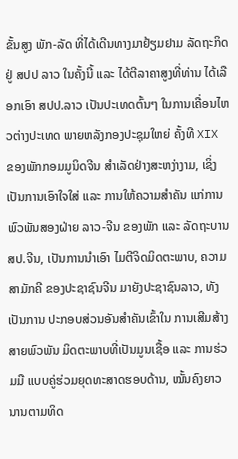ຂັ້ນສູງ ພັກ-ລັດ ທີ່ໄດ້ເດີນທາງມາຢ້ຽມຢາມ ລັດຖະກິດຢູ່ ສປປ ລາວ ໃນຄັ້ງນີ້ ແລະ ໄດ້ຕີລາຄາສູງທີ່ທ່ານ ໄດ້ເລືອກເອົາ ສປປ.ລາວ ເປັນປະເທດຕົ້ນໆ ໃນການເຄື່ອນໄຫວຕ່າງປະເທດ ພາຍຫລັງກອງປະຊຸມໃຫຍ່ ຄັ້ງທີ XIX ຂອງພັກກອມມູນິດຈີນ ສຳເລັດຢ່າງສະຫງ່າງາມ, ເຊິ່ງເປັນການເອົາໃຈໃສ່ ແລະ ການໃຫ້ຄວາມສຳຄັນ ແກ່ການພົວພັນສອງຝ່າຍ ລາວ-ຈີນ ຂອງພັກ ແລະ ລັດຖະບານ ສປ.ຈີນ, ເປັນການນຳເອົາ ໄມຕີຈິດມິດຕະພາບ, ຄວາມສາມັກຄີ ຂອງປະຊາຊົນຈີນ ມາຍັງປະຊາຊົນລາວ, ທັງເປັນການ ປະກອບສ່ວນອັນສຳຄັນເຂົ້າໃນ ການເສີມສ້າງສາຍພົວພັນ ມິດຕະພາບທີ່ເປັນມູນເຊື້ອ ແລະ ການຮ່ວມມື ແບບຄູ່ຮ່ວມຍຸດທະສາດຮອບດ້ານ, ໝັ້ນຄົງຍາວນານຕາມທິດ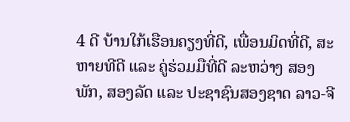4 ດີ ບ້ານໃກ້ເຮືອນຄຽງທີ່ດີ, ເພື່ອນມິດທີ່ດີ, ສະຫາຍທີດີ ແລະ ຄູ່ຮ່ວມມືທີ່ດີ ລະຫວ່າງ ສອງພັກ, ສອງລັດ ແລະ ປະຊາຊົນສອງຊາດ ລາວ-ຈີ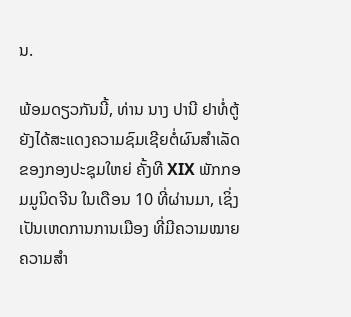ນ.

ພ້ອມດຽວກັນນີ້, ທ່ານ ນາງ ປານີ ຢາທໍ່ຕູ້ ຍັງໄດ້ສະແດງຄວາມຊົມເຊີຍຕໍ່ຜົນສຳເລັດ ຂອງກອງປະຊຸມໃຫຍ່ ຄັ້ງທີ XIX ພັກກອມມູນິດຈີນ ໃນເດືອນ 10 ທີ່ຜ່ານມາ, ເຊິ່ງເປັນເຫດການການເມືອງ ທີ່ມີຄວາມໝາຍຄວາມສຳ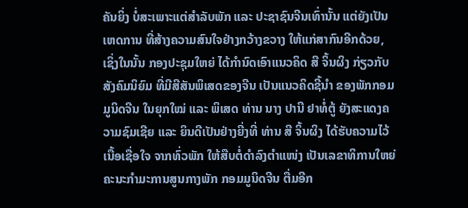ຄັນຍິ່ງ ບໍ່ສະເພາະແຕ່ສຳລັບພັກ ແລະ ປະຊາຊົນຈີນເທົ່ານັ້ນ ແຕ່ຍັງເປັນເຫດການ ທີ່ສ້າງຄວາມສົນໃຈຢ່າງກວ້າງຂວາງ ໃຫ້ແກ່ສາກົນອີກດ້ວຍ, ເຊິ່ງໃນນັ້ນ ກອງປະຊຸມໃຫຍ່ ໄດ້ກຳນົດເອົາແນວຄິດ ສີ ຈິ້ນຜິງ ກ່ຽວກັບສັງຄົມນິຍົມ ທີ່ມີສີສັນພິເສດຂອງຈີນ ເປັນແນວຄິດຊີ້ນຳ ຂອງພັກກອມມູນິດຈີນ ໃນຍຸກໃໝ່ ແລະ ພິເສດ ທ່ານ ນາງ ປານີ ຢາທໍ່ຕູ້ ຍັງສະແດງຄວາມຊົມເຊີຍ ແລະ ຍິນດີເປັນຢ່າງຍີ່ງທີ່ ທ່ານ ສີ ຈິ້ນຜິງ ໄດ້ຮັບຄວາມໄວ້ເນື້ອເຊື່ອໃຈ ຈາກທົ່ວພັກ ໃຫ້ສືບຕໍ່ດຳລົງຕຳແໜ່ງ ເປັນເລຂາທິການໃຫຍ່ ຄະນະກຳມະການສູນກາງພັກ ກອມມູນິດຈີນ ຕື່ມອີກ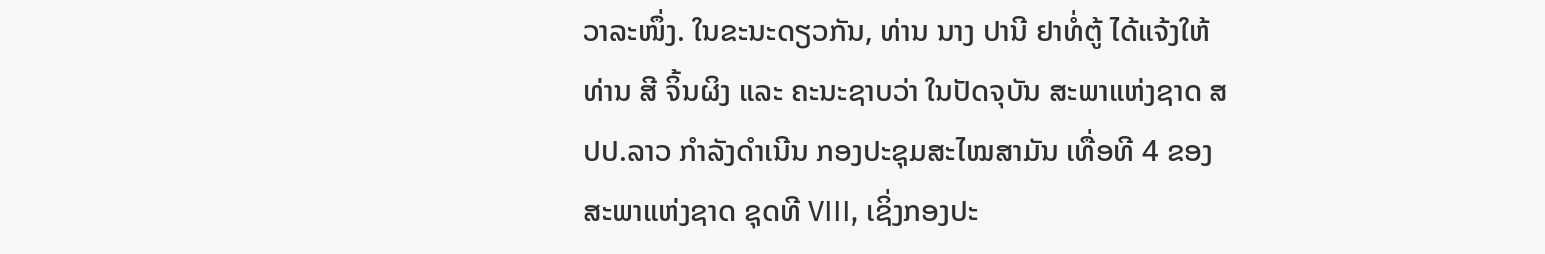ວາລະໜຶ່ງ. ໃນຂະນະດຽວກັນ, ທ່ານ ນາງ ປານີ ຢາທໍ່ຕູ້ ໄດ້ແຈ້ງໃຫ້ທ່ານ ສີ ຈິ້ນຜິງ ແລະ ຄະນະຊາບວ່າ ໃນປັດຈຸບັນ ສະພາແຫ່ງຊາດ ສປປ.ລາວ ກຳລັງດຳເນີນ ກອງປະຊຸມສະໄໝສາມັນ ເທື່ອທີ 4 ຂອງສະພາແຫ່ງຊາດ ຊຸດທີ VIII, ເຊິ່ງກອງປະ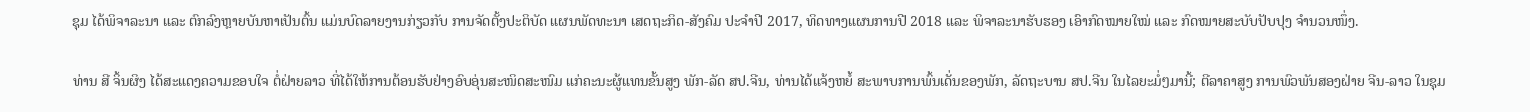ຊຸມ ໄດ້ພິຈາລະນາ ແລະ ຕົກລົງຫຼາຍບັນຫາເປັນຕົ້ນ ແມ່ນບົດລາຍງານກ່ຽວກັບ ການຈັດຕັ້ງປະຕິບັດ ແຜນພັດທະນາ ເສດຖະກິດ-ສັງຄົມ ປະຈຳປີ 2017, ທິດທາງແຜນການປີ 2018 ແລະ ພິຈາລະນາຮັບຮອງ ເອົາກົດໝາຍໃໝ່ ແລະ ກົດໝາຍສະບັບປັບປຸງ ຈຳນວນໜຶ່ງ.

ທ່ານ ສີ ຈິ້ນຜິງ ໄດ້ສະແດງຄວາມຂອບໃຈ ຕໍ່ຝ່າຍລາວ ທີ່ໄດ້ໃຫ້ການຕ້ອນຮັບຢ່າງອົບອຸ່ນສະໜິດສະໜົມ ແກ່ຄະນະຜູ້ແທນຂັ້ນສູງ ພັກ-ລັດ ສປ.ຈີນ, ທ່ານໄດ້ແຈ້ງຫຍໍ້ ສະພາບການພົ້ນເດັ່ນຂອງພັກ, ລັດຖະບານ ສປ.ຈີນ ໃນໄລຍະມໍ່ໆມານີ້; ຕີລາຄາສູງ ການພົວພັນສອງຝ່າຍ ຈີນ-ລາວ ໃນຊຸມ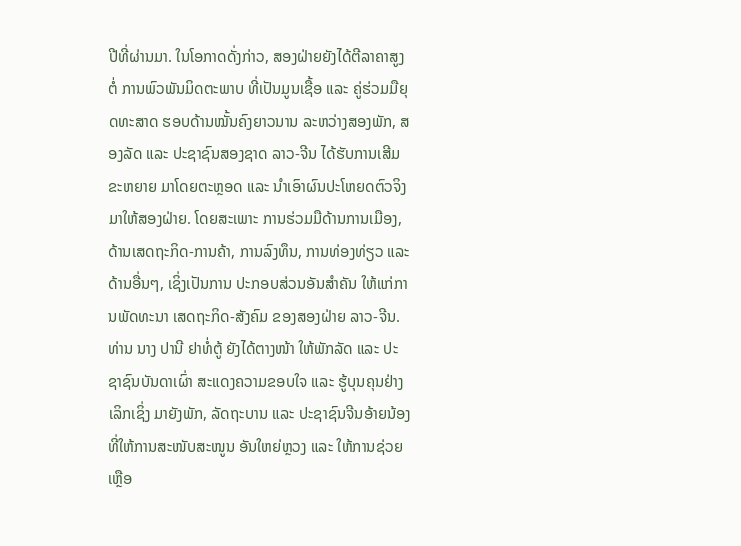ປີທີ່ຜ່ານມາ. ໃນໂອກາດດັ່ງກ່າວ, ສອງຝ່າຍຍັງໄດ້ຕີລາຄາສູງຕໍ່ ການພົວພັນມິດຕະພາບ ທີ່ເປັນມູນເຊື້ອ ແລະ ຄູ່ຮ່ວມມືຍຸດທະສາດ ຮອບດ້ານໝັ້ນຄົງຍາວນານ ລະຫວ່າງສອງພັກ, ສອງລັດ ແລະ ປະຊາຊົນສອງຊາດ ລາວ-ຈີນ ໄດ້ຮັບການເສີມຂະຫຍາຍ ມາໂດຍຕະຫຼອດ ແລະ ນຳເອົາຜົນປະໂຫຍດຕົວຈິງມາໃຫ້ສອງຝ່າຍ. ໂດຍສະເພາະ ການຮ່ວມມືດ້ານການເມືອງ, ດ້ານເສດຖະກິດ-ການຄ້າ, ການລົງທຶນ, ການທ່ອງທ່ຽວ ແລະ ດ້ານອື່ນໆ, ເຊິ່ງເປັນການ ປະກອບສ່ວນອັນສໍາຄັນ ໃຫ້ແກ່ການພັດທະນາ ເສດຖະກິດ-ສັງຄົມ ຂອງສອງຝ່າຍ ລາວ-ຈີນ. ທ່ານ ນາງ ປານີ ຢາທໍ່ຕູ້ ຍັງໄດ້ຕາງໜ້າ ໃຫ້ພັກລັດ ແລະ ປະຊາຊົນບັນດາເຜົ່າ ສະແດງຄວາມຂອບໃຈ ແລະ ຮູ້ບຸນຄຸນຢ່າງເລິກເຊິ່ງ ມາຍັງພັກ, ລັດຖະບານ ແລະ ປະຊາຊົນຈີນອ້າຍນ້ອງ ທີ່ໃຫ້ການສະໜັບສະໜູນ ອັນໃຫຍ່ຫຼວງ ແລະ ໃຫ້ການຊ່ວຍເຫຼືອ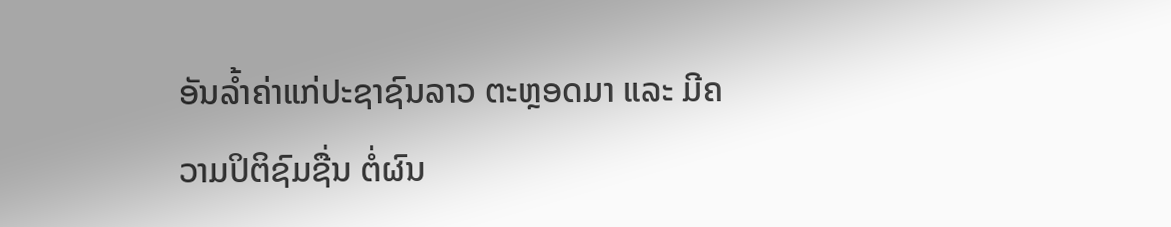ອັນລໍ້າຄ່າແກ່ປະຊາຊົນລາວ ຕະຫຼອດມາ ແລະ ມີຄວາມປິຕິຊົມຊື່ນ ຕໍ່ຜົນ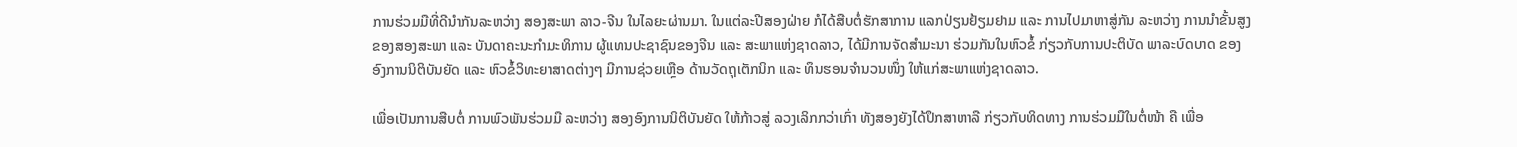ການຮ່ວມມືທີ່ດີນຳກັນລະຫວ່າງ ສອງສະພາ ລາວ-ຈີນ ໃນໄລຍະຜ່ານມາ. ໃນແຕ່ລະປີສອງຝ່າຍ ກໍໄດ້ສືບຕໍ່ຮັກສາການ ແລກປ່ຽນຢ້ຽມຢາມ ແລະ ການໄປມາຫາສູ່ກັນ ລະຫວ່າງ ການນຳຂັ້ນສູງ ຂອງສອງສະພາ ແລະ ບັນດາຄະນະກຳມະທິການ ຜູ້ແທນປະຊາຊົນຂອງຈີນ ແລະ ສະພາແຫ່ງຊາດລາວ, ໄດ້ມີການຈັດສຳມະນາ ຮ່ວມກັນໃນຫົວຂໍ້ ກ່ຽວກັບການປະຕິບັດ ພາລະບົດບາດ ຂອງອົງການນິຕິບັນຍັດ ແລະ ຫົວຂໍ້ວິທະຍາສາດຕ່າງໆ ມີການຊ່ວຍເຫຼືອ ດ້ານວັດຖຸເຕັກນິກ ແລະ ທຶນຮອນຈຳນວນໜຶ່ງ ໃຫ້ແກ່ສະພາແຫ່ງຊາດລາວ.

ເພື່ອເປັນການສືບຕໍ່ ການພົວພັນຮ່ວມມື ລະຫວ່າງ ສອງອົງການນິຕິບັນຍັດ ໃຫ້ກ້າວສູ່ ລວງເລິກກວ່າເກົ່າ ທັງສອງຍັງໄດ້ປຶກສາຫາລື ກ່ຽວກັບທິດທາງ ການຮ່ວມມືໃນຕໍ່ໜ້າ ຄື ເພື່ອ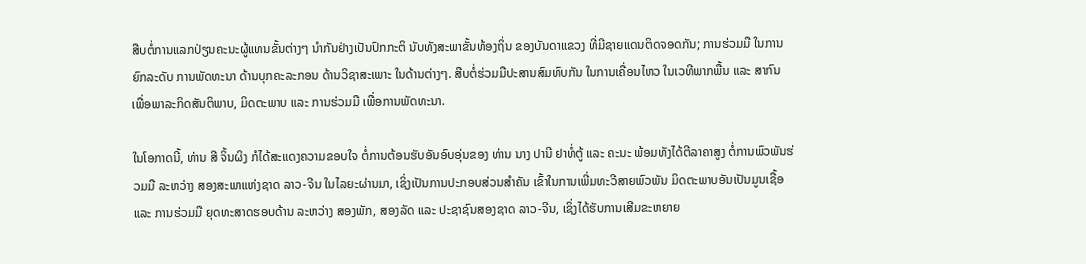ສືບຕໍ່ການແລກປ່ຽນຄະນະຜູ້ແທນຂັ້ນຕ່າງໆ ນຳກັນຢ່າງເປັນປົກກະຕິ ນັບທັງສະພາຂັ້ນທ້ອງຖິ່ນ ຂອງບັນດາແຂວງ ທີ່ມີຊາຍແດນຕິດຈອດກັນ; ການຮ່ວມມື ໃນການຍົກລະດັບ ການພັດທະນາ ດ້ານບຸກຄະລະກອນ ດ້ານວິຊາສະເພາະ ໃນດ້ານຕ່າງໆ. ສືບຕໍ່ຮ່ວມມືປະສານສົມທົບກັນ ໃນການເຄື່ອນໄຫວ ໃນເວທີພາກພື້ນ ແລະ ສາກົນ ເພື່ອພາລະກິດສັນຕິພາບ, ມິດຕະພາບ ແລະ ການຮ່ວມມື ເພື່ອການພັດທະນາ.

ໃນໂອກາດນີ້, ທ່ານ ສີ ຈິ້ນຜິງ ກໍໄດ້ສະແດງຄວາມຂອບໃຈ ຕໍ່ການຕ້ອນຮັບອັນອົບອຸ່ນຂອງ ທ່ານ ນາງ ປານີ ຢາທໍ່ຕູ້ ແລະ ຄະນະ ພ້ອມທັງໄດ້ຕີລາຄາສູງ ຕໍ່ການພົວພັນຮ່ວມມື ລະຫວ່າງ ສອງສະພາແຫ່ງຊາດ ລາວ-ຈີນ ໃນໄລຍະຜ່ານມາ, ເຊິ່ງເປັນການປະກອບສ່ວນສຳຄັນ ເຂົ້າໃນການເພີ່ມທະວີສາຍພົວພັນ ມິດຕະພາບອັນເປັນມູນເຊື້ອ ແລະ ການຮ່ວມມື ຍຸດທະສາດຮອບດ້ານ ລະຫວ່າງ ສອງພັກ, ສອງລັດ ແລະ ປະຊາຊົນສອງຊາດ ລາວ-ຈີນ, ເຊິ່ງໄດ້ຮັບການເສີມຂະຫຍາຍ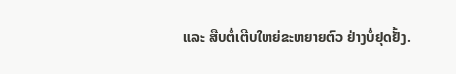ແລະ ສືບຕໍ່ເຕີບໃຫຍ່ຂະຫຍາຍຕົວ ຢ່າງບໍ່ຢຸດຢັ້ງ.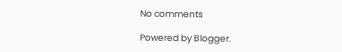No comments

Powered by Blogger.